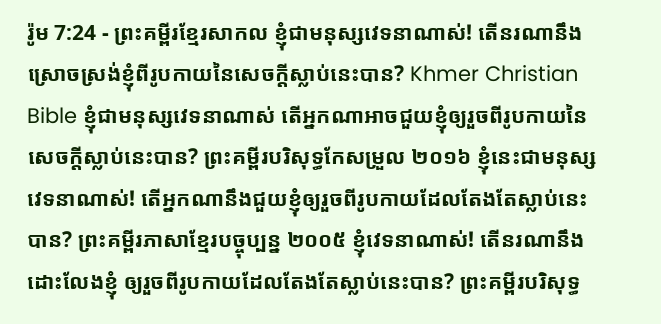រ៉ូម 7:24 - ព្រះគម្ពីរខ្មែរសាកល ខ្ញុំជាមនុស្សវេទនាណាស់! តើនរណានឹងស្រោចស្រង់ខ្ញុំពីរូបកាយនៃសេចក្ដីស្លាប់នេះបាន? Khmer Christian Bible ខ្ញុំជាមនុស្សវេទនាណាស់ តើអ្នកណាអាចជួយខ្ញុំឲ្យរួចពីរូបកាយនៃសេចក្ដីស្លាប់នេះបាន? ព្រះគម្ពីរបរិសុទ្ធកែសម្រួល ២០១៦ ខ្ញុំនេះជាមនុស្សវេទនាណាស់! តើអ្នកណានឹងជួយខ្ញុំឲ្យរួចពីរូបកាយដែលតែងតែស្លាប់នេះបាន? ព្រះគម្ពីរភាសាខ្មែរបច្ចុប្បន្ន ២០០៥ ខ្ញុំវេទនាណាស់! តើនរណានឹងដោះលែងខ្ញុំ ឲ្យរួចពីរូបកាយដែលតែងតែស្លាប់នេះបាន? ព្រះគម្ពីរបរិសុទ្ធ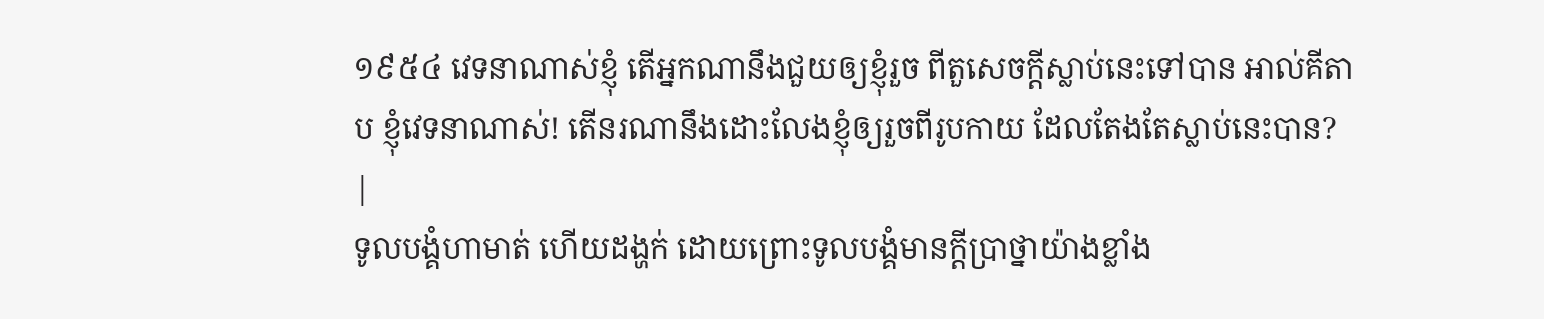១៩៥៤ វេទនាណាស់ខ្ញុំ តើអ្នកណានឹងជួយឲ្យខ្ញុំរួច ពីតួសេចក្ដីស្លាប់នេះទៅបាន អាល់គីតាប ខ្ញុំវេទនាណាស់! តើនរណានឹងដោះលែងខ្ញុំឲ្យរួចពីរូបកាយ ដែលតែងតែស្លាប់នេះបាន? |
ទូលបង្គំហាមាត់ ហើយដង្ហក់ ដោយព្រោះទូលបង្គំមានក្ដីប្រាថ្នាយ៉ាងខ្លាំង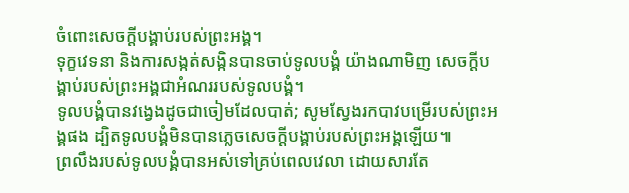ចំពោះសេចក្ដីបង្គាប់របស់ព្រះអង្គ។
ទុក្ខវេទនា និងការសង្កត់សង្កិនបានចាប់ទូលបង្គំ យ៉ាងណាមិញ សេចក្ដីបង្គាប់របស់ព្រះអង្គជាអំណររបស់ទូលបង្គំ។
ទូលបង្គំបានវង្វេងដូចជាចៀមដែលបាត់; សូមស្វែងរកបាវបម្រើរបស់ព្រះអង្គផង ដ្បិតទូលបង្គំមិនបានភ្លេចសេចក្ដីបង្គាប់របស់ព្រះអង្គឡើយ៕
ព្រលឹងរបស់ទូលបង្គំបានអស់ទៅគ្រប់ពេលវេលា ដោយសារតែ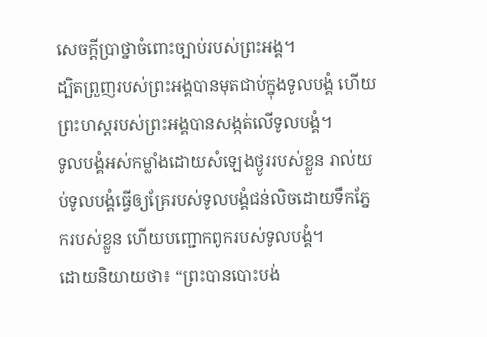សេចក្ដីប្រាថ្នាចំពោះច្បាប់របស់ព្រះអង្គ។
ដ្បិតព្រួញរបស់ព្រះអង្គបានមុតជាប់ក្នុងទូលបង្គំ ហើយព្រះហស្តរបស់ព្រះអង្គបានសង្កត់លើទូលបង្គំ។
ទូលបង្គំអស់កម្លាំងដោយសំឡេងថ្ងូររបស់ខ្លួន រាល់យប់ទូលបង្គំធ្វើឲ្យគ្រែរបស់ទូលបង្គំជន់លិចដោយទឹកភ្នែករបស់ខ្លួន ហើយបញ្ជោកពូករបស់ទូលបង្គំ។
ដោយនិយាយថា៖ “ព្រះបានបោះបង់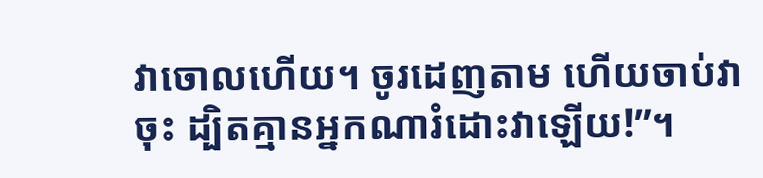វាចោលហើយ។ ចូរដេញតាម ហើយចាប់វាចុះ ដ្បិតគ្មានអ្នកណារំដោះវាឡើយ!”។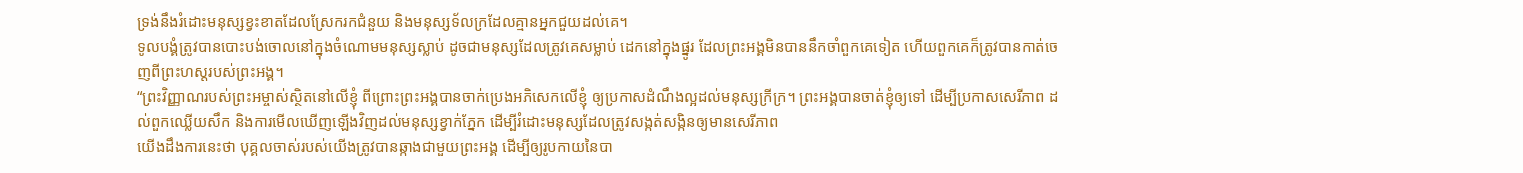ទ្រង់នឹងរំដោះមនុស្សខ្វះខាតដែលស្រែករកជំនួយ និងមនុស្សទ័លក្រដែលគ្មានអ្នកជួយដល់គេ។
ទូលបង្គំត្រូវបានបោះបង់ចោលនៅក្នុងចំណោមមនុស្សស្លាប់ ដូចជាមនុស្សដែលត្រូវគេសម្លាប់ ដេកនៅក្នុងផ្នូរ ដែលព្រះអង្គមិនបាននឹកចាំពួកគេទៀត ហើយពួកគេក៏ត្រូវបានកាត់ចេញពីព្រះហស្តរបស់ព្រះអង្គ។
“ព្រះវិញ្ញាណរបស់ព្រះអម្ចាស់ស្ថិតនៅលើខ្ញុំ ពីព្រោះព្រះអង្គបានចាក់ប្រេងអភិសេកលើខ្ញុំ ឲ្យប្រកាសដំណឹងល្អដល់មនុស្សក្រីក្រ។ ព្រះអង្គបានចាត់ខ្ញុំឲ្យទៅ ដើម្បីប្រកាសសេរីភាព ដល់ពួកឈ្លើយសឹក និងការមើលឃើញឡើងវិញដល់មនុស្សខ្វាក់ភ្នែក ដើម្បីរំដោះមនុស្សដែលត្រូវសង្កត់សង្កិនឲ្យមានសេរីភាព
យើងដឹងការនេះថា បុគ្គលចាស់របស់យើងត្រូវបានឆ្កាងជាមួយព្រះអង្គ ដើម្បីឲ្យរូបកាយនៃបា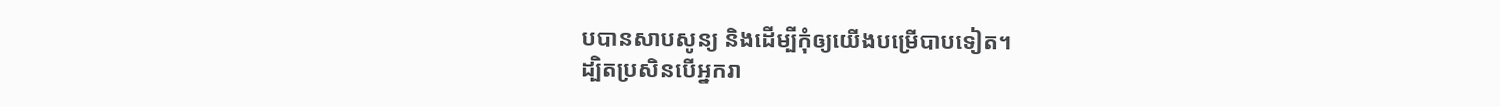បបានសាបសូន្យ និងដើម្បីកុំឲ្យយើងបម្រើបាបទៀត។
ដ្បិតប្រសិនបើអ្នករា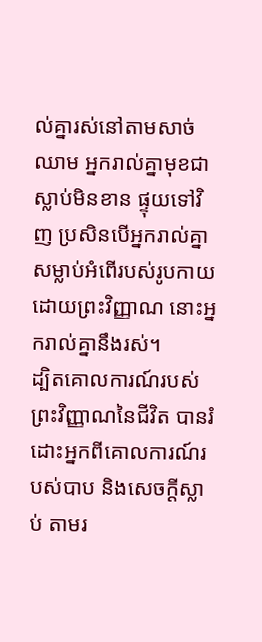ល់គ្នារស់នៅតាមសាច់ឈាម អ្នករាល់គ្នាមុខជាស្លាប់មិនខាន ផ្ទុយទៅវិញ ប្រសិនបើអ្នករាល់គ្នាសម្លាប់អំពើរបស់រូបកាយដោយព្រះវិញ្ញាណ នោះអ្នករាល់គ្នានឹងរស់។
ដ្បិតគោលការណ៍របស់ព្រះវិញ្ញាណនៃជីវិត បានរំដោះអ្នកពីគោលការណ៍របស់បាប និងសេចក្ដីស្លាប់ តាមរ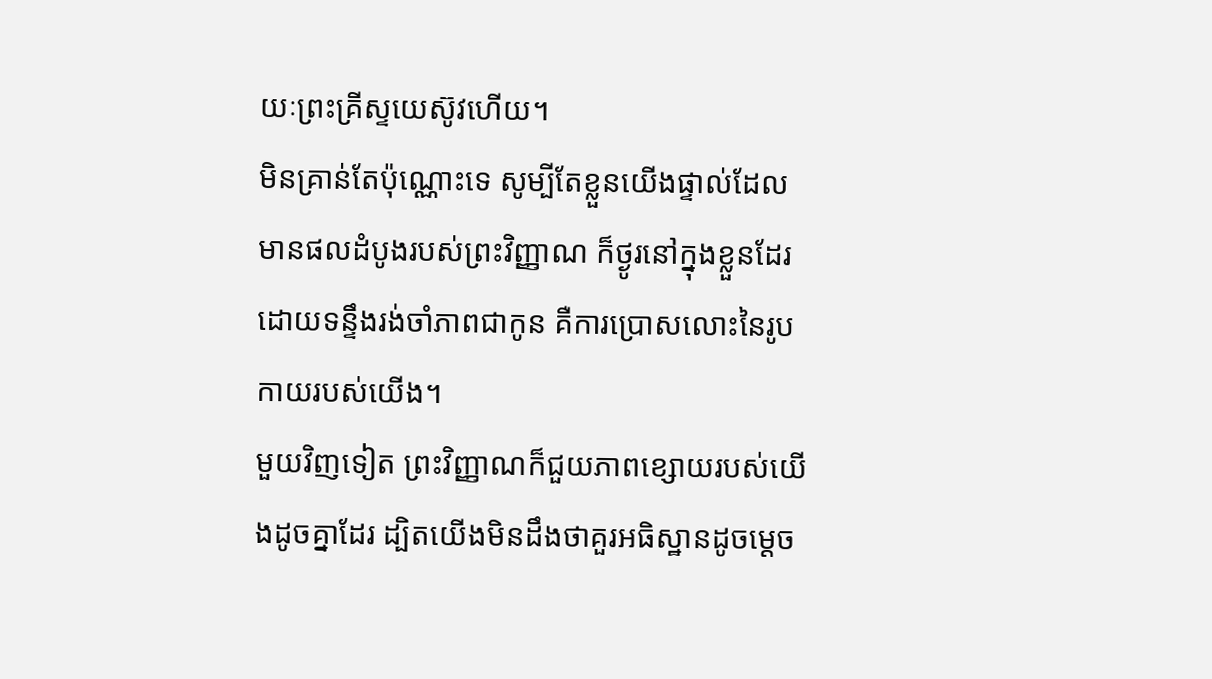យៈព្រះគ្រីស្ទយេស៊ូវហើយ។
មិនគ្រាន់តែប៉ុណ្ណោះទេ សូម្បីតែខ្លួនយើងផ្ទាល់ដែលមានផលដំបូងរបស់ព្រះវិញ្ញាណ ក៏ថ្ងូរនៅក្នុងខ្លួនដែរ ដោយទន្ទឹងរង់ចាំភាពជាកូន គឺការប្រោសលោះនៃរូបកាយរបស់យើង។
មួយវិញទៀត ព្រះវិញ្ញាណក៏ជួយភាពខ្សោយរបស់យើងដូចគ្នាដែរ ដ្បិតយើងមិនដឹងថាគួរអធិស្ឋានដូចម្ដេច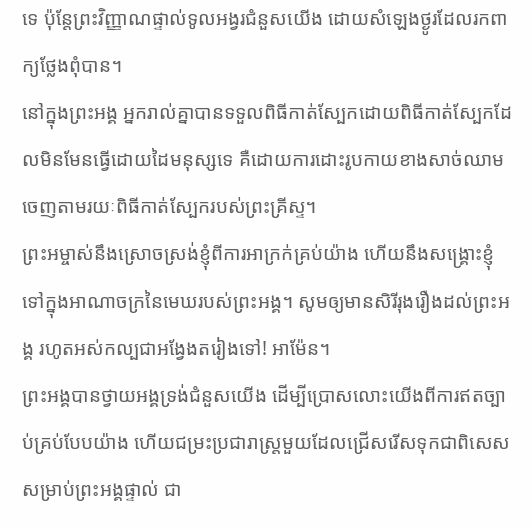ទេ ប៉ុន្តែព្រះវិញ្ញាណផ្ទាល់ទូលអង្វរជំនួសយើង ដោយសំឡេងថ្ងូរដែលរកពាក្យថ្លែងពុំបាន។
នៅក្នុងព្រះអង្គ អ្នករាល់គ្នាបានទទួលពិធីកាត់ស្បែកដោយពិធីកាត់ស្បែកដែលមិនមែនធ្វើដោយដៃមនុស្សទេ គឺដោយការដោះរូបកាយខាងសាច់ឈាមចេញតាមរយៈពិធីកាត់ស្បែករបស់ព្រះគ្រីស្ទ។
ព្រះអម្ចាស់នឹងស្រោចស្រង់ខ្ញុំពីការអាក្រក់គ្រប់យ៉ាង ហើយនឹងសង្គ្រោះខ្ញុំទៅក្នុងអាណាចក្រនៃមេឃរបស់ព្រះអង្គ។ សូមឲ្យមានសិរីរុងរឿងដល់ព្រះអង្គ រហូតអស់កល្បជាអង្វែងតរៀងទៅ! អាម៉ែន។
ព្រះអង្គបានថ្វាយអង្គទ្រង់ជំនួសយើង ដើម្បីប្រោសលោះយើងពីការឥតច្បាប់គ្រប់បែបយ៉ាង ហើយជម្រះប្រជារាស្ត្រមួយដែលជ្រើសរើសទុកជាពិសេសសម្រាប់ព្រះអង្គផ្ទាល់ ជា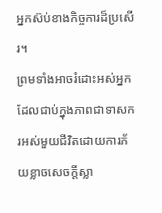អ្នកស៊ប់ខាងកិច្ចការដ៏ប្រសើរ។
ព្រមទាំងអាចរំដោះអស់អ្នកដែលជាប់ក្នុងភាពជាទាសករអស់មួយជីវិតដោយការភ័យខ្លាចសេចក្ដីស្លា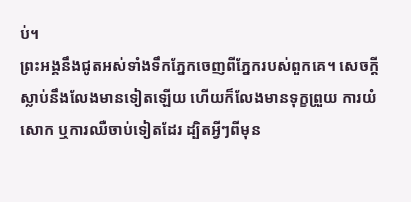ប់។
ព្រះអង្គនឹងជូតអស់ទាំងទឹកភ្នែកចេញពីភ្នែករបស់ពួកគេ។ សេចក្ដីស្លាប់នឹងលែងមានទៀតឡើយ ហើយក៏លែងមានទុក្ខព្រួយ ការយំសោក ឬការឈឺចាប់ទៀតដែរ ដ្បិតអ្វីៗពីមុន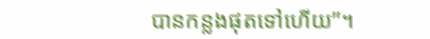បានកន្លងផុតទៅហើយ”។